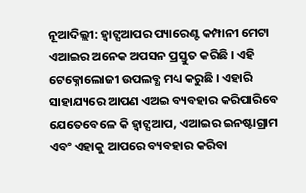ନୂଆଦିଲ୍ଲୀ: ହ୍ୱାଟ୍ସଆପର ପ୍ୟାରେଣ୍ଟ କମ୍ପାନୀ ମେଟା ଏଆଇର ଅନେକ ଅପସନ ପ୍ରସ୍ତୁତ କରିଛି । ଏହି ଟେକ୍ନୋଲୋଜୀ ଉପଲବ୍ଧ ମଧ୍ୟ କରୁଛି । ଏହାରି ସାହାଯ୍ୟରେ ଆପଣ ଏଅଇ ବ୍ୟବହାର କରିପାରିବେ ଯେତେବେଳେ କି ହ୍ୱାଟ୍ସଆପ, ଏଆଇର ଇନଷ୍ଟାଗ୍ରାମ ଏବଂ ଏହାକୁ ଆପରେ ବ୍ୟବହାର କରିବା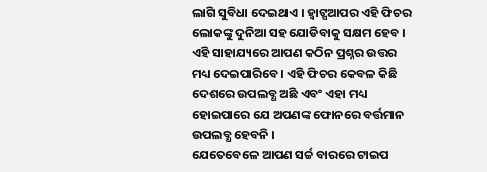ଲାଗି ସୁବିଧା ଦେଇଥାଏ । ହ୍ୱାଟ୍ସଆପର ଏହି ଫିଚର ଲୋକଙ୍କୁ ଦୁନିଆ ସହ ଯୋଡିବାକୁ ସକ୍ଷମ ହେବ । ଏହି ସାହାଯ୍ୟରେ ଆପଣ କଠିନ ପ୍ରଶ୍ନର ଉତ୍ତର ମଧ୍ୟ ଦେଇପାରିବେ । ଏହି ଫିଚର କେବଳ କିଛି ଦେଶରେ ଉପଲବ୍ଧ ଅଛି ଏବଂ ଏହା ମଧ୍ୟ ହୋଇପାରେ ଯେ ଅପଣଙ୍କ ଫୋନରେ ବର୍ତ୍ତମାନ ଉପଲବ୍ଧ ହେବନି ।
ଯେତେବେଳେ ଆପଣ ସର୍ଚ୍ଚ ବାରରେ ଟାଇପ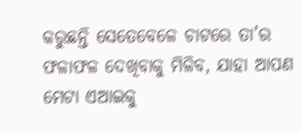କରୁଛନ୍ତି ସେତେବେଳେ ଚାଟରେ ତା’ର ଫଳାଫଳ ଦେଖିବାକୁ ମିଳିବ, ଯାହା ଆପଣ ମେଟା ଏଆଇକୁ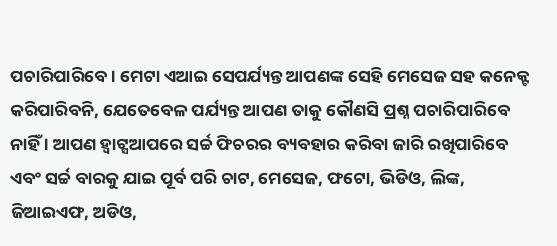ପଚାରିପାରିବେ । ମେଟା ଏଆଇ ସେପର୍ଯ୍ୟନ୍ତ ଆପଣଙ୍କ ସେହି ମେସେଜ ସହ କନେକ୍ଟ କରିପାରିବନି, ଯେତେବେଳ ପର୍ଯ୍ୟନ୍ତ ଆପଣ ତାକୁ କୌଣସି ପ୍ରଶ୍ନ ପଚାରିପାରିବେ ନାହିଁ । ଆପଣ ହ୍ୱାଟ୍ସଆପରେ ସର୍ଚ୍ଚ ଫିଚରର ବ୍ୟବହାର କରିବା ଜାରି ରଖିପାରିବେ ଏବଂ ସର୍ଚ୍ଚ ବାରକୁ ଯାଇ ପୂର୍ବ ପରି ଚାଟ, ମେସେଜ, ଫଟୋ, ଭିଡିଓ, ଲିଙ୍କ, ଜିଆଇଏଫ, ଅଡିଓ,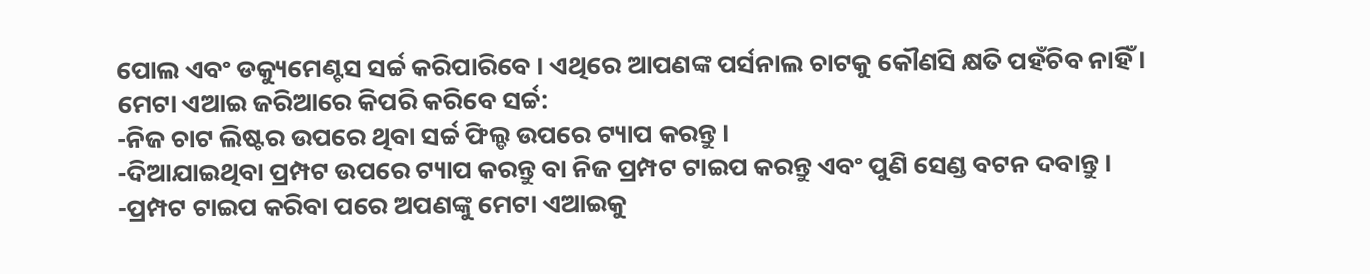ପୋଲ ଏବଂ ଡକ୍ୟୁମେଣ୍ଟସ ସର୍ଚ୍ଚ କରିପାରିବେ । ଏଥିରେ ଆପଣଙ୍କ ପର୍ସନାଲ ଚାଟକୁ କୌଣସି କ୍ଷତି ପହଁଚିବ ନାହିଁ ।
ମେଟା ଏଆଇ ଜରିଆରେ କିପରି କରିବେ ସର୍ଚ୍ଚ:
-ନିଜ ଚାଟ ଲିଷ୍ଟର ଉପରେ ଥିବା ସର୍ଚ୍ଚ ଫିଲ୍ଡ ଉପରେ ଟ୍ୟାପ କରନ୍ତୁ ।
-ଦିଆଯାଇଥିବା ପ୍ରମ୍ପଟ ଉପରେ ଟ୍ୟାପ କରନ୍ତୁ ବା ନିଜ ପ୍ରମ୍ପଟ ଟାଇପ କରନ୍ତୁ ଏବଂ ପୁଣି ସେଣ୍ଡ ବଟନ ଦବାନ୍ତୁ ।
-ପ୍ରମ୍ପଟ ଟାଇପ କରିବା ପରେ ଅପଣଙ୍କୁ ମେଟା ଏଆଇକୁ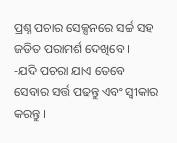ପ୍ରଶ୍ନ ପଚାର ସେକ୍ସନରେ ସର୍ଚ୍ଚ ସହ ଜଡିତ ପରାମର୍ଶ ଦେଖିବେ ।
-ଯଦି ପଚରା ଯାଏ ତେବେ ସେବାର ସର୍ତ୍ତ ପଢନ୍ତୁ ଏବଂ ସ୍ୱୀକାର କରନ୍ତୁ ।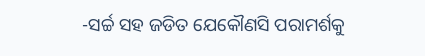-ସର୍ଚ୍ଚ ସହ ଜଡିତ ଯେକୌଣସି ପରାମର୍ଶକୁ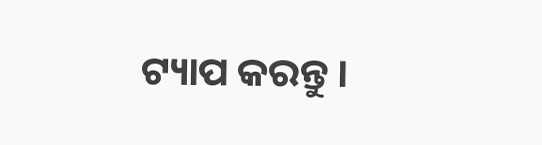ଟ୍ୟାପ କରନ୍ତୁ ।